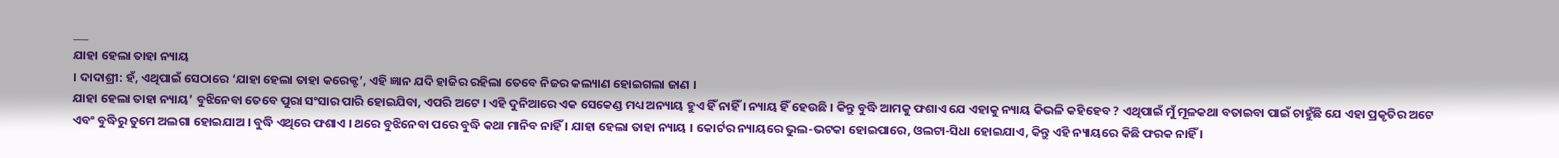___
ଯାହା ହେଲା ତାହା ନ୍ୟାୟ
। ଦାଦାଶ୍ରୀ: ହଁ, ଏଥିପାଇଁ ସେଠାରେ ‘ଯାହା ହେଲା ତାହା କରେକ୍ଟ’, ଏହି ଜ୍ଞାନ ଯଦି ହାଜିର ରହିଲା ତେବେ ନିଜର କଲ୍ୟାଣ ହୋଇଗଲା ଜାଣ ।
ଯାହା ହେଲା ତାହା ନ୍ୟାୟ’ ବୁଝିନେବା ତେବେ ପୁରା ସଂସାର ପାରି ହୋଇଯିବା, ଏପରି ଅଟେ । ଏହି ଦୁନିଆରେ ଏକ ସେକେଣ୍ଡ ମଧ୍ୟ ଅନ୍ୟାୟ ହୁଏ ହିଁ ନାହିଁ । ନ୍ୟାୟ ହିଁ ହେଉଛି । କିନ୍ତୁ ବୁଦ୍ଧି ଆମକୁ ଫଶାଏ ଯେ ଏହାକୁ ନ୍ୟାୟ କିଭଳି କହିହେବ ? ଏଥିପାଇଁ ମୁଁ ମୂଳକଥା ବତାଇବା ପାଇଁ ଚାହୁଁଛି ଯେ ଏହା ପ୍ରକୃତିର ଅଟେ ଏବଂ ବୁଦ୍ଧିରୁ ତୁମେ ଅଲଗା ହୋଇଯାଅ । ବୁଦ୍ଧି ଏଥିରେ ଫଶାଏ । ଥରେ ବୁଝିନେବା ପରେ ବୁଦ୍ଧି କଥା ମାନିବ ନାହିଁ । ଯାହା ହେଲା ତାହା ନ୍ୟାୟ । କୋର୍ଟର ନ୍ୟାୟରେ ଭୁଲ-ଭଟକା ହୋଇପାରେ, ଓଲଟା-ସିଧା ହୋଇଯାଏ, କିନ୍ତୁ ଏହି ନ୍ୟାୟରେ କିଛି ଫରକ ନାହିଁ ।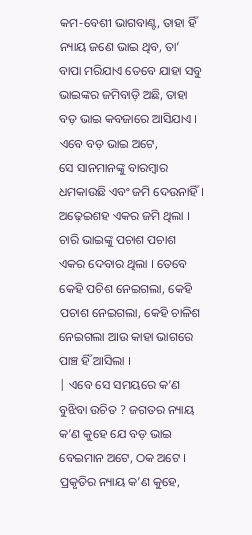କମ-ବେଶୀ ଭାଗବାଣ୍ଟ, ତାହା ହିଁ ନ୍ୟାୟ ଜଣେ ଭାଇ ଥିବ, ତା’ ବାପା ମରିଯାଏ ତେବେ ଯାହା ସବୁ ଭାଇଙ୍କର ଜମିବାଡ଼ି ଅଛି, ତାହା ବଡ଼ ଭାଇ କବଜାରେ ଆସିଯାଏ । ଏବେ ବଡ଼ ଭାଇ ଅଟେ,
ସେ ସାନମାନଙ୍କୁ ବାରମ୍ବାର ଧମକାଉଛି ଏବଂ ଜମି ଦେଉନାହିଁ । ଅଢ଼େଇଶହ ଏକର ଜମି ଥିଲା । ଚାରି ଭାଇଙ୍କୁ ପଚାଶ ପଚାଶ ଏକର ଦେବାର ଥିଲା । ତେବେ କେହି ପଚିଶ ନେଇଗଲା, କେହି ପଚାଶ ନେଇଗଲା, କେହି ଚାଳିଶ ନେଇଗଲା ଆଉ କାହା ଭାଗରେ ପାଞ୍ଚ ହିଁ ଆସିଲା ।
| ଏବେ ସେ ସମୟରେ କ’ଣ ବୁଝିବା ଉଚିତ ? ଜଗତର ନ୍ୟାୟ କ’ଣ କୁହେ ଯେ ବଡ଼ ଭାଇ ବେଇମାନ ଅଟେ, ଠକ ଅଟେ । ପ୍ରକୃତିର ନ୍ୟାୟ କ’ଣ କୁହେ,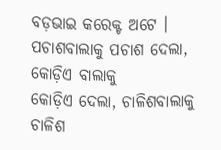ବଡ଼ଭାଇ କରେକ୍ଟ ଅଟେ । ପଚାଶବାଲାକୁ ପଚାଶ ଦେଲା, କୋଡ଼ିଏ ବାଲାକୁ
କୋଡ଼ିଏ ଦେଲା, ଚାଳିଶବାଲାକୁ ଚାଳିଶ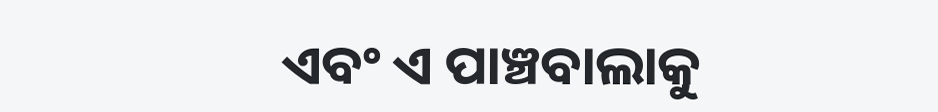ଏବଂ ଏ ପାଞ୍ଚବାଲାକୁ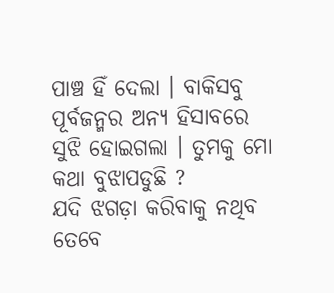ପାଞ୍ଚ ହିଁ ଦେଲା । ବାକିସବୁ ପୂର୍ବଜନ୍ମର ଅନ୍ୟ ହିସାବରେ ସୁଝି ହୋଇଗଲା । ତୁମକୁ ମୋ କଥା ବୁଝାପଡୁଛି ?
ଯଦି ଝଗଡ଼ା କରିବାକୁ ନଥିବ ତେବେ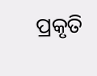ପ୍ରକୃତି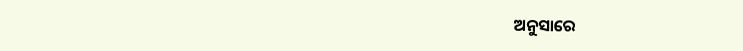ଅନୁସାରେ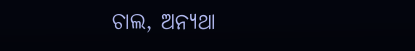ଚାଲ, ଅନ୍ୟଥା